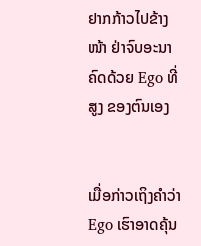ຢາກກ້າວໄປຂ້າງໜ້າ ຢ່າຈົບອະນາຄົດດ້ວຍ Ego ທີ່ສູງ ຂອງຕົນເອງ


ເມື່ອກ່າວເຖິງຄຳວ່າ Ego ເຮົາອາດຄຸ້ນ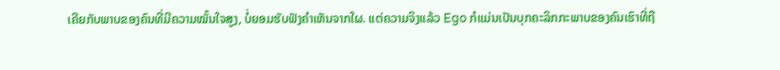ເຄີຍກັບພາບຂອງຄົນທີ່ມີຄວາມໝັ້ນໃຈສູງ, ບໍ່ຍອມຮັບຟັງຄຳເຫັນຈາກໃຜ. ແຕ່ຄວາມຈິງແລ້ວ Ego ກໍແມ່ນເປັນບຸກຄະລິກກະພາບຂອງຄົນເຮົາທີ່ຖື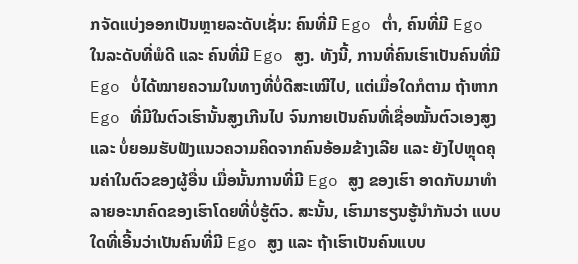ກຈັດແບ່ງອອກເປັນຫຼາຍລະດັບເຊັ່ນ: ຄົນທີ່ມີ Ego ຕ່ຳ, ຄົນທີ່ມີ Ego ໃນລະດັບທີ່ພໍດີ ແລະ ຄົນທີ່ມີ Ego ສູງ. ທັງນີ້, ການທີ່ຄົນເຮົາເປັນຄົນທີ່ມີ Ego ບໍ່ໄດ້ໝາຍຄວາມໃນທາງທີ່ບໍ່ດີສະເໝີໄປ, ແຕ່ເມື່ອໃດກໍຕາມ ຖ້າຫາກ Ego ທີ່ມີໃນຕົວເຮົານັ້ນສູງເກີນໄປ ຈົນກາຍເປັນຄົນທີ່ເຊື່ອໝັ້ນຕົວເອງສູງ ແລະ ບໍ່ຍອມຮັບຟັງແນວຄວາມຄິດຈາກຄົນອ້ອມຂ້າງເລີຍ ແລະ ຍັງໄປຫຼຸດຄຸນຄ່າໃນຕົວຂອງຜູ້ອື່ນ ເມື່ອນັ້ນການທີ່ມີ Ego ສູງ ຂອງເຮົາ ອາດກັບມາທຳລາຍອະນາຄົດຂອງເຮົາໂດຍທີ່ບໍ່ຮູ້ຕົວ. ສະນັ້ນ, ເຮົາມາຮຽນຮູ້ນຳກັນວ່າ ແບບໃດທີ່ເອີ້ນວ່າເປັນຄົນທີ່ມີ Ego ສູງ ແລະ ຖ້າເຮົາເປັນຄົນແບບ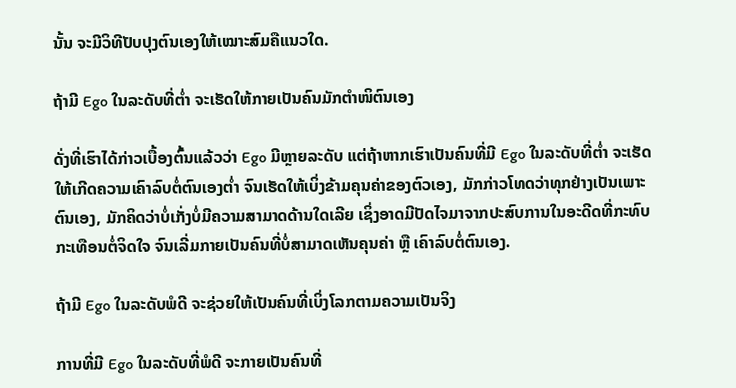ນັ້ນ ຈະມີວິທີປັບປຸງຕົນເອງໃຫ້ເໝາະສົມຄືແນວໃດ.

ຖ້າມີ Ego ໃນລະດັບທີ່ຕ່ຳ ຈະເຮັດໃຫ້ກາຍເປັນຄົນມັກຕຳໜິຕົນເອງ

ດັ່ງທີ່ເຮົາໄດ້ກ່າວເບື້ອງຕົ້ນແລ້ວວ່າ Ego ມີຫຼາຍລະດັບ ແຕ່ຖ້າຫາກເຮົາເປັນຄົນທີ່ມີ Ego ໃນລະດັບທີ່ຕ່ຳ ຈະເຮັດໃຫ້ເກີດຄວາມເຄົາລົບຕໍ່ຕົນເອງຕ່ຳ ຈົນເຮັດໃຫ້ເບິ່ງຂ້າມຄຸນຄ່າຂອງຕົວເອງ, ມັກກ່າວໂທດວ່າທຸກຢ່າງເປັນເພາະຕົນເອງ, ມັກຄິດວ່າບໍ່ເກັ່ງບໍ່ມີຄວາມສາມາດດ້ານໃດເລີຍ ເຊິ່ງອາດມີປັດໄຈມາຈາກປະສົບການໃນອະດີດທີ່ກະທົບກະເທືອນຕໍ່ຈິດໃຈ ຈົນເລີ່ມກາຍເປັນຄົນທີ່ບໍ່ສາມາດເຫັນຄຸນຄ່າ ຫຼື ເຄົາລົບຕໍ່ຕົນເອງ.

ຖ້າມີ Ego ໃນລະດັບພໍດີ ຈະຊ່ວຍໃຫ້ເປັນຄົນທີ່ເບິ່ງໂລກຕາມຄວາມເປັນຈິງ

ການທີ່ມີ Ego ໃນລະດັບທີ່ພໍດີ ຈະກາຍເປັນຄົນທີ່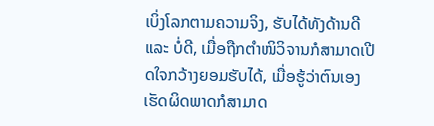ເບິ່ງໂລກຕາມຄວາມຈິງ, ຮັບໄດ້ທັງດ້ານດີ ແລະ ບໍ່ດີ, ເມື່ອຖືກຕຳໜິວິຈານກໍສາມາດເປີດໃຈກວ້າງຍອມຮັບໄດ້, ເມື່ອຮູ້ວ່າຕົນເອງເຮັດຜິດພາດກໍສາມາດ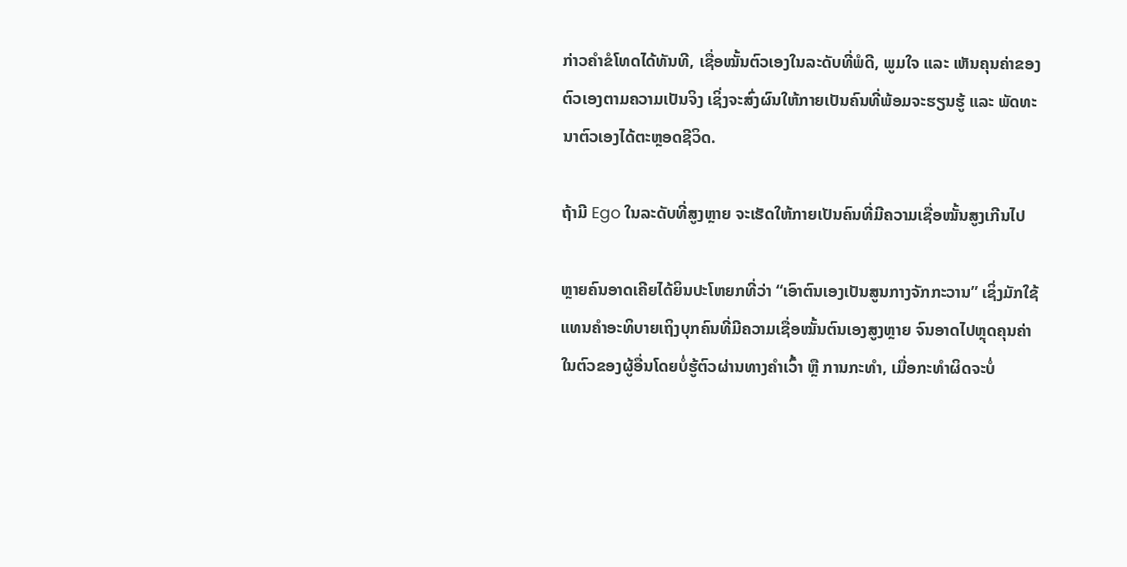ກ່າວຄຳຂໍໂທດໄດ້ທັນທີ, ເຊື່ອໝັ້ນຕົວເອງໃນລະດັບທີ່ພໍດີ, ພູມໃຈ ແລະ ເຫັນຄຸນຄ່າຂອງຕົວເອງຕາມຄວາມເປັນຈິງ ເຊິ່ງຈະສົ່ງຜົນໃຫ້ກາຍເປັນຄົນທີ່ພ້ອມຈະຮຽນຮູ້ ແລະ ພັດທະນາຕົວເອງໄດ້ຕະຫຼອດຊີວິດ.

ຖ້າມີ Ego ໃນລະດັບທີ່ສູງຫຼາຍ ຈະເຮັດໃຫ້ກາຍເປັນຄົນທີ່ມີຄວາມເຊື່ອໝັ້ນສູງເກີນໄປ

ຫຼາຍຄົນອາດເຄີຍໄດ້ຍິນປະໂຫຍກທີ່ວ່າ “ເອົາຕົນເອງເປັນສູນກາງຈັກກະວານ” ເຊິ່ງມັກໃຊ້ແທນຄຳອະທິບາຍເຖິງບຸກຄົນທີ່ມີຄວາມເຊື່ອໝັ້ນຕົນເອງສູງຫຼາຍ ຈົນອາດໄປຫຼຸດຄຸນຄ່າໃນຕົວຂອງຜູ້ອື່ນໂດຍບໍ່ຮູ້ຕົວຜ່ານທາງຄຳເວົ້າ ຫຼື ການກະທຳ, ເມື່ອກະທຳຜິດຈະບໍ່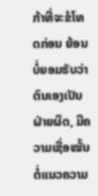ກ້າທີ່ຈະຂໍໂທດກ່ອນ ຍ້ອນບໍ່ຍອມຮັບວ່າຕົນເອງເປັນຝ່າຍຜິດ, ມີຄວາມເຊື່ອໝັ້ນຕໍ່ແນວຄວາມ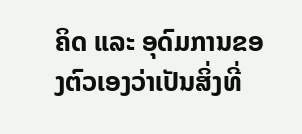ຄິດ ແລະ ອຸດົມການຂອງຕົວເອງວ່າເປັນສິ່ງທີ່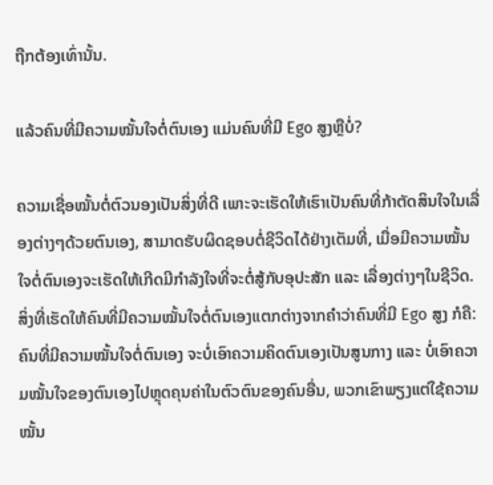ຖືກຕ້ອງເທົ່ານັ້ນ.

ແລ້ວຄົນທີ່ມີຄວາມໝັ້ນໃຈຕໍ່ຕົນເອງ ແມ່ນຄົນທີ່ມີ Ego ສູງຫຼືບໍ່?

ຄວາມເຊື່ອໝັ້ນຕໍ່ຕົວນອງເປັນສິ່ງທີ່ດີ ເພາະຈະເຮັດໃຫ້ເຮົາເປັນຄົນທີ່ກ້າຕັດສິນໃຈໃນເລື່ອງຕ່າງໆດ້ວຍຕົນເອງ, ສາມາດຮັບຜິດຊອບຕໍ່ຊີວິດໄດ້ຢ່າງເຕັມທີ່, ເມື່ອມີຄວາມໝັ້ນໃຈຕໍ່ຕົນເອງຈະເຮັດໃຫ້ເກີດມີກຳລັງໃຈທີ່ຈະຕໍ່ສູ້ກັບອຸປະສັກ ແລະ ເລື່ອງຕ່າງໆໃນຊີວິດ. ສິ່ງທີ່ເຮັດໃຫ້ຄົນທີ່ມີຄວາມໝັ້ນໃຈຕໍ່ຕົນເອງແຕກຕ່າງຈາກຄຳວ່າຄົນທີ່ມີ Ego ສູງ ກໍຄື: ຄົນທີ່ມີຄວາມໝັ້ນໃຈຕໍ່ຕົນເອງ ຈະບໍ່ເອົາຄວາມຄິດຕົນເອງເປັນສູນກາງ ແລະ ບໍ່ເອົາຄວາມໝັ້ນໃຈຂອງຕົນເອງໄປຫຼຸດຄຸນຄ່າໃນຕົວຕົນຂອງຄົນອື່ນ, ພວກເຂົາພຽງແຕ່ໃຊ້ຄວາມໝັ້ນ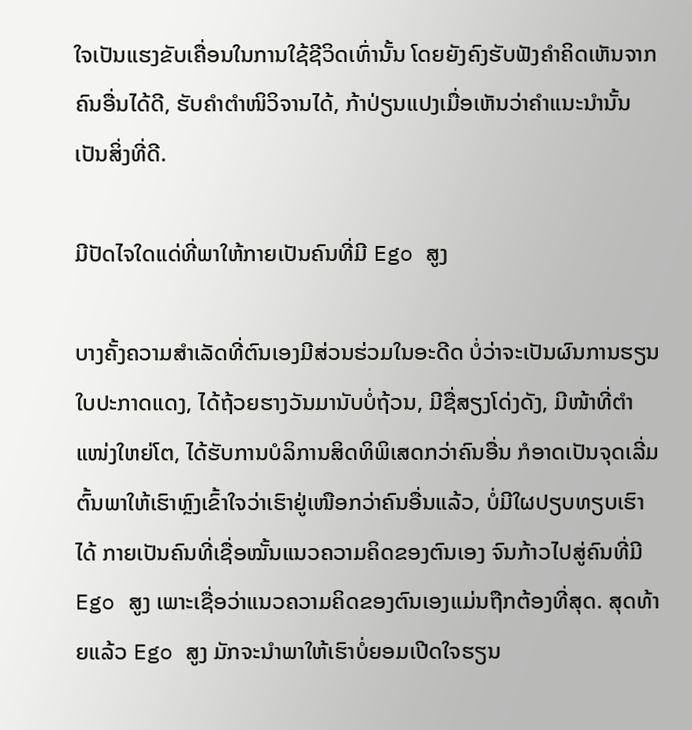ໃຈເປັນແຮງຂັບເຄື່ອນໃນການໃຊ້ຊີວິດເທົ່ານັ້ນ ໂດຍຍັງຄົງຮັບຟັງຄຳຄິດເຫັນຈາກຄົນອື່ນໄດ້ດີ, ຮັບຄຳຕຳໜິວິຈານໄດ້, ກ້າປ່ຽນແປງເມື່ອເຫັນວ່າຄຳແນະນຳນັ້ນເປັນສິ່ງທີ່ດີ.

ມີປັດໄຈໃດແດ່ທີ່ພາໃຫ້ກາຍເປັນຄົນທີ່ມີ Ego ສູງ

ບາງຄັ້ງຄວາມສຳເລັດທີ່ຕົນເອງມີສ່ວນຮ່ວມໃນອະດີດ ບໍ່ວ່າຈະເປັນຜົນການຮຽນໃບປະກາດແດງ, ໄດ້ຖ້ວຍຮາງວັນມານັບບໍ່ຖ້ວນ, ມີຊື່ສຽງໂດ່ງດັງ, ມີໜ້າທີ່ຕຳແໜ່ງໃຫຍ່ໂຕ, ໄດ້ຮັບການບໍລິການສິດທິພິເສດກວ່າຄົນອື່ນ ກໍອາດເປັນຈຸດເລີ່ມຕົ້ນພາໃຫ້ເຮົາຫຼົງເຂົ້າໃຈວ່າເຮົາຢູ່ເໜືອກວ່າຄົນອື່ນແລ້ວ, ບໍ່ມີໃຜປຽບທຽບເຮົາໄດ້ ກາຍເປັນຄົນທີ່ເຊື່ອໝັ້ນແນວຄວາມຄິດຂອງຕົນເອງ ຈົນກ້າວໄປສູ່ຄົນທີ່ມີ  Ego ສູງ ເພາະເຊື່ອວ່າແນວຄວາມຄິດຂອງຕົນເອງແມ່ນຖືກຕ້ອງທີ່ສຸດ. ສຸດທ້າຍແລ້ວ Ego ສູງ ມັກຈະນຳພາໃຫ້ເຮົາບໍ່ຍອມເປີດໃຈຮຽນ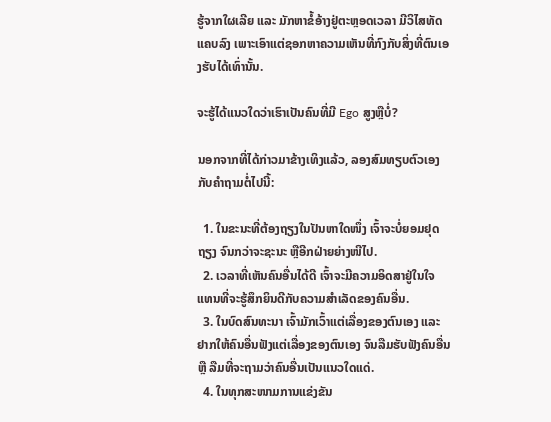ຮູ້ຈາກໃຜເລີຍ ແລະ ມັກຫາຂໍ້ອ້າງຢູ່ຕະຫຼອດເວລາ ມີວິໄສທັດແຄບລົງ ເພາະເອົາແຕ່ຊອກຫາຄວາມເຫັນທີ່ກົງກັບສິ່ງທີ່ຕົນເອງຮັບໄດ້ເທົ່ານັ້ນ.

ຈະຮູ້ໄດ້ແນວໃດວ່າເຮົາເປັນຄົນທີ່ມີ Ego ສູງຫຼືບໍ່?

ນອກຈາກທີ່ໄດ້ກ່າວມາຂ້າງເທິງແລ້ວ, ລອງສົມທຽບຕົວເອງກັບຄຳຖາມຕໍ່ໄປນີ້:

  1. ໃນຂະນະທີ່ຕ້ອງຖຽງໃນປັນຫາໃດໜຶ່ງ ເຈົ້າຈະບໍ່ຍອມຢຸດຖຽງ ຈົນກວ່າຈະຊະນະ ຫຼືອີກຝ່າຍຍ່າງໜີໄປ.
  2. ເວລາທີ່ເຫັນຄົນອື່ນໄດ້ດີ ເຈົ້າຈະມີຄວາມອິດສາຢູ່ໃນໃຈ ແທນທີ່ຈະຮູ້ສຶກຍິນດີກັບຄວາມສຳເລັດຂອງຄົນອື່ນ.
  3. ໃນບົດສົນທະນາ ເຈົ້າມັກເວົ້າແຕ່ເລື່ອງຂອງຕົນເອງ ແລະ ຢາກໃຫ້ຄົນອື່ນຟັງແຕ່ເລື່ອງຂອງຕົນເອງ ຈົນລືມຮັບຟັງຄົນອື່ນ ຫຼື ລືມທີ່ຈະຖາມວ່າຄົນອື່ນເປັນແນວໃດແດ່.
  4. ໃນທຸກສະໜາມການແຂ່ງຂັນ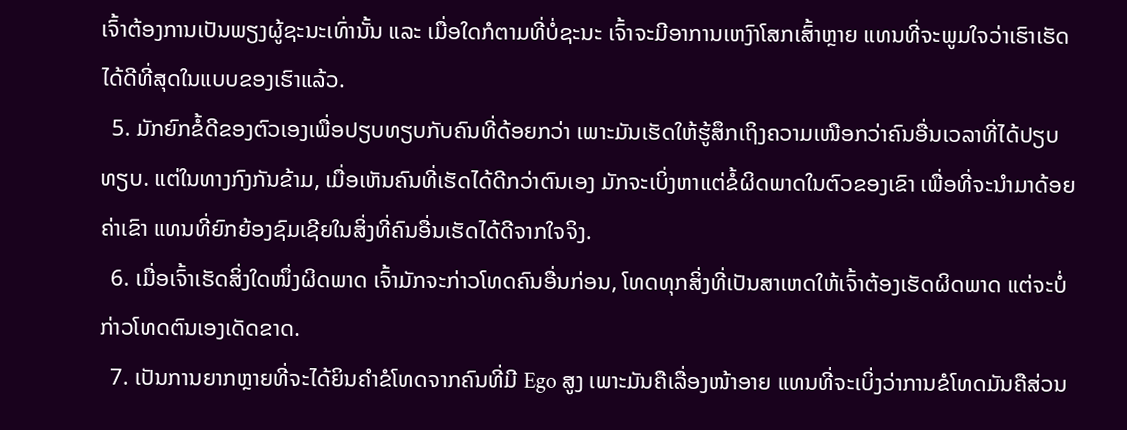ເຈົ້າຕ້ອງການເປັນພຽງຜູ້ຊະນະເທົ່ານັ້ນ ແລະ ເມື່ອໃດກໍຕາມທີ່ບໍ່ຊະນະ ເຈົ້າຈະມີອາການເຫງົາໂສກເສົ້າຫຼາຍ ແທນທີ່ຈະພູມໃຈວ່າເຮົາເຮັດໄດ້ດີທີ່ສຸດໃນແບບຂອງເຮົາແລ້ວ.
  5. ມັກຍົກຂໍ້ດີຂອງຕົວເອງເພື່ອປຽບທຽບກັບຄົນທີ່ດ້ອຍກວ່າ ເພາະມັນເຮັດໃຫ້ຮູ້ສຶກເຖິງຄວາມເໜືອກວ່າຄົນອື່ນເວລາທີ່ໄດ້ປຽບທຽບ. ແຕ່ໃນທາງກົງກັນຂ້າມ, ເມື່ອເຫັນຄົນທີ່ເຮັດໄດ້ດີກວ່າຕົນເອງ ມັກຈະເບິ່ງຫາແຕ່ຂໍ້ຜິດພາດໃນຕົວຂອງເຂົາ ເພື່ອທີ່ຈະນຳມາດ້ອຍຄ່າເຂົາ ແທນທີ່ຍົກຍ້ອງຊົມເຊີຍໃນສິ່ງທີ່ຄົນອື່ນເຮັດໄດ້ດີຈາກໃຈຈິງ.
  6. ເມື່ອເຈົ້າເຮັດສິ່ງໃດໜຶ່ງຜິດພາດ ເຈົ້າມັກຈະກ່າວໂທດຄົນອື່ນກ່ອນ, ໂທດທຸກສິ່ງທີ່ເປັນສາເຫດໃຫ້ເຈົ້າຕ້ອງເຮັດຜິດພາດ ແຕ່ຈະບໍ່ກ່າວໂທດຕົນເອງເດັດຂາດ.
  7. ເປັນການຍາກຫຼາຍທີ່ຈະໄດ້ຍິນຄຳຂໍໂທດຈາກຄົນທີ່ມີ Ego ສູງ ເພາະມັນຄືເລື່ອງໜ້າອາຍ ແທນທີ່ຈະເບິ່ງວ່າການຂໍໂທດມັນຄືສ່ວນ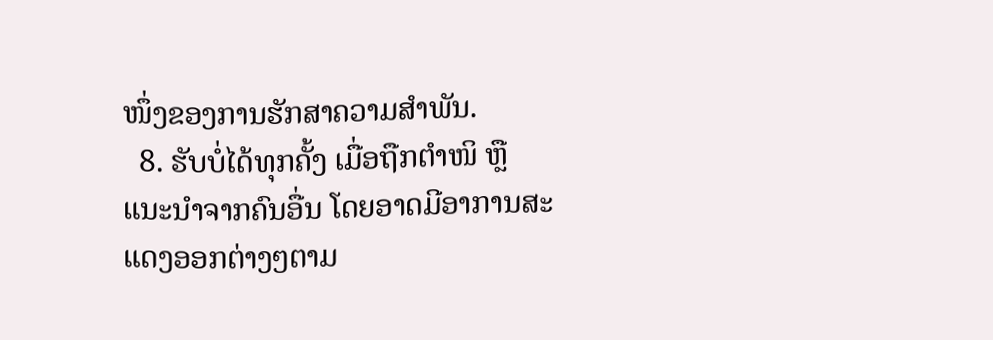ໜຶ່ງຂອງການຮັກສາຄວາມສຳພັນ.
  8. ຮັບບໍ່ໄດ້ທຸກຄັ້ງ ເມື່ອຖືກຕຳໜິ ຫຼື ແນະນຳຈາກຄົນອື່ນ ໂດຍອາດມີອາການສະແດງອອກຕ່າງໆຕາມ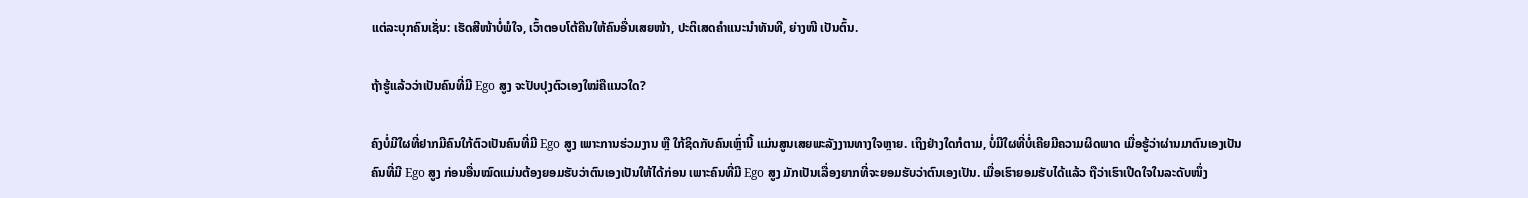ແຕ່ລະບຸກຄົນເຊັ່ນ: ເຮັດສີໜ້າບໍ່ພໍໃຈ, ເວົ້າຕອບໂຕ້ຄືນໃຫ້ຄົນອື່ນເສຍໜ້າ, ປະຕິເສດຄຳແນະນຳທັນທີ, ຍ່າງໜີ ເປັນຕົ້ນ.

ຖ້າຮູ້ແລ້ວວ່າເປັນຄົນທີ່ມີ Ego ສູງ ຈະປັບປຸງຕົວເອງໃໝ່ຄືແນວໃດ?

ຄົງບໍ່ມີໃຜທີ່ຢາກມີຄົນໃກ້ຕົວເປັນຄົນທີ່ມີ Ego ສູງ ເພາະການຮ່ວມງານ ຫຼື ໃກ້ຊິດກັບຄົນເຫຼົ່ານີ້ ແມ່ນສູນເສຍພະລັງງານທາງໃຈຫຼາຍ. ເຖິງຢ່າງໃດກໍຕາມ, ບໍ່ມີໃຜທີ່ບໍ່ເຄີຍມີຄວາມຜິດພາດ ເມື່ອຮູ້ວ່າຜ່ານມາຕົນເອງເປັນຄົນທີ່ມີ Ego ສູງ ກ່ອນອື່ນໝົດແມ່ນຕ້ອງຍອມຮັບວ່າຕົນເອງເປັນໃຫ້ໄດ້ກ່ອນ ເພາະຄົນທີ່ມີ Ego ສູງ ມັກເປັນເລື່ອງຍາກທີ່ຈະຍອມຮັບວ່າຕົນເອງເປັນ. ເມື່ອເຮົາຍອມຮັບໄດ້ແລ້ວ ຖືວ່າເຮົາເປີດໃຈໃນລະດັບໜຶ່ງ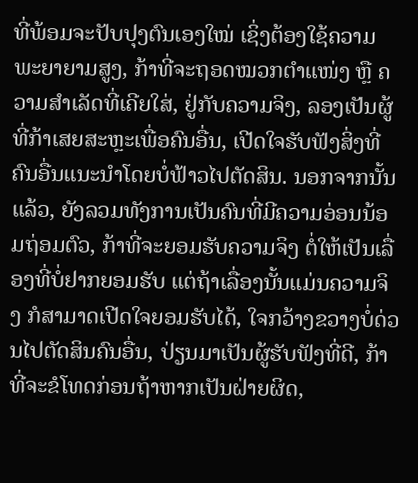ທີ່ພ້ອມຈະປັບປຸງຕົນເອງໃໝ່ ເຊິ່ງຕ້ອງໃຊ້ຄວາມພະຍາຍາມສູງ, ກ້າທີ່ຈະຖອດໝວກຕຳແໜ່ງ ຫຼື ຄວາມສຳເລັດທີ່ເຄີຍໃສ່, ຢູ່ກັບຄວາມຈິງ, ລອງເປັນຜູ້ທີ່ກ້າເສຍສະຫຼະເພື່ອຄົນອື່ນ, ເປີດໃຈຮັບຟັງສິ່ງທີ່ຄົນອື່ນແນະນຳໂດຍບໍ່ຟ້າວໄປຕັດສິນ. ນອກຈາກນັ້ນແລ້ວ, ຍັງລວມທັງການເປັນຄົນທີ່ມີຄວາມອ່ອນນ້ອມຖ່ອມຕົວ, ກ້າທີ່ຈະຍອມຮັບຄວາມຈິງ ຕໍ່ໃຫ້ເປັນເລື່ອງທີ່ບໍ່ຢາກຍອມຮັບ ແຕ່ຖ້າເລື່ອງນັ້ນແມ່ນຄວາມຈິງ ກໍສາມາດເປີດໃຈຍອມຮັບໄດ້, ໃຈກວ້າງຂວາງບໍ່ດ່ວນໄປຕັດສິນຄົນອື່ນ, ປ່ຽນມາເປັນຜູ້ຮັບຟັງທີ່ດີ, ກ້າທີ່ຈະຂໍໂທດກ່ອນຖ້າຫາກເປັນຝ່າຍຜິດ,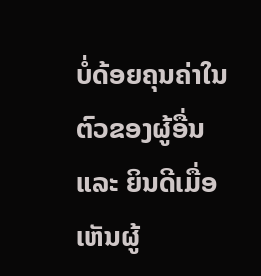ບໍ່ດ້ອຍຄຸນຄ່າໃນຕົວຂອງຜູ້ອື່ນ ແລະ ຍິນດີເມື່ອເຫັນຜູ້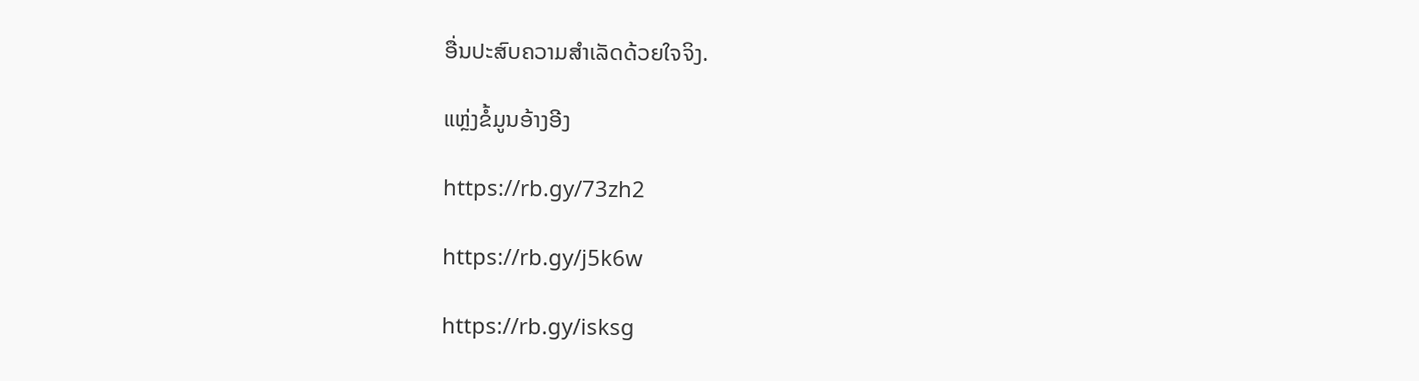ອື່ນປະສົບຄວາມສຳເລັດດ້ວຍໃຈຈິງ.

ແຫຼ່ງຂໍ້ມູນອ້າງອີງ

https://rb.gy/73zh2

https://rb.gy/j5k6w

https://rb.gy/isksg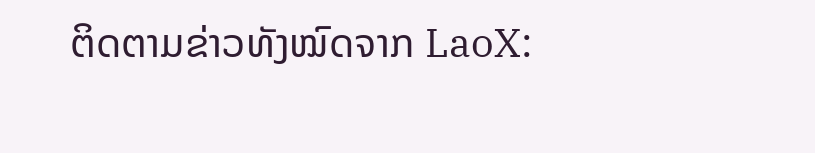ຕິດຕາມຂ່າວທັງໝົດຈາກ LaoX: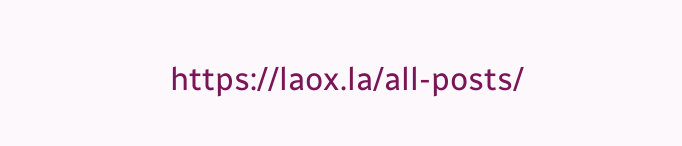https://laox.la/all-posts/